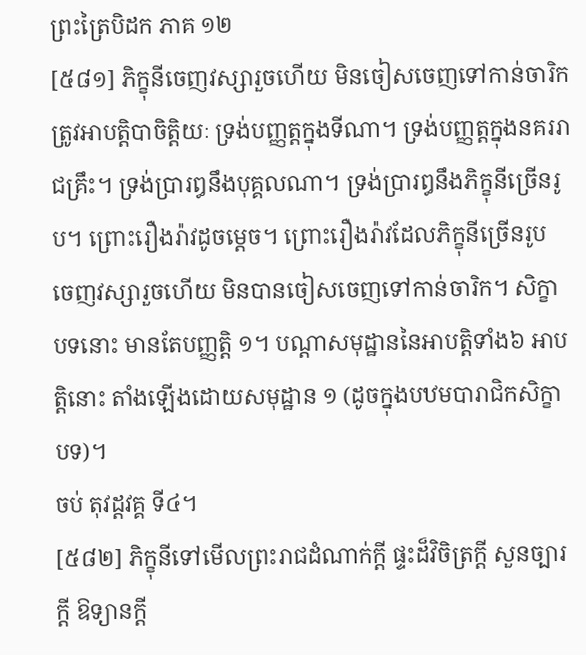ព្រះត្រៃបិដក ភាគ ១២
[៥៨១] ភិក្ខុនីចេញវស្សារួចហើយ មិនចៀសចេញទៅកាន់ចារិក ត្រូវអាបត្ដិបាចិត្ដិយៈ ទ្រង់បញ្ញត្ដក្នុងទីណា។ ទ្រង់បញ្ញត្ដក្នុងនគររាជគ្រឹះ។ ទ្រង់ប្រារឰនឹងបុគ្គលណា។ ទ្រង់ប្រារឰនឹងភិក្ខុនីច្រើនរូប។ ព្រោះរឿងរ៉ាវដូចម្ដេច។ ព្រោះរឿងរ៉ាវដែលភិក្ខុនីច្រើនរូប ចេញវស្សារួចហើយ មិនបានចៀសចេញទៅកាន់ចារិក។ សិក្ខាបទនោះ មានតែបញ្ញត្ដិ ១។ បណ្ដាសមុដ្ឋាននៃអាបត្ដិទាំង៦ អាបត្ដិនោះ តាំងឡើងដោយសមុដ្ឋាន ១ (ដូចក្នុងបឋមបារាជិកសិក្ខាបទ)។
ចប់ តុវដ្ដវគ្គ ទី៤។
[៥៨២] ភិក្ខុនីទៅមើលព្រះរាជដំណាក់ក្ដី ផ្ទះដ៏វិចិត្រក្ដី សួនច្បារក្ដី ឱទ្យានក្ដី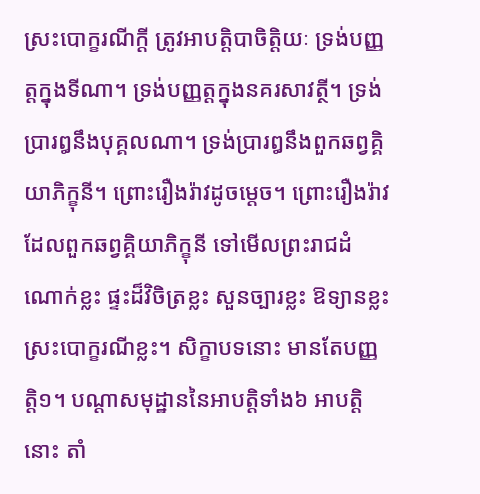ស្រះបោក្ខរណីក្ដី ត្រូវអាបត្ដិបាចិត្ដិយៈ ទ្រង់បញ្ញត្ដក្នុងទីណា។ ទ្រង់បញ្ញត្ដក្នុងនគរសាវត្ថី។ ទ្រង់ប្រារឰនឹងបុគ្គលណា។ ទ្រង់ប្រារឰនឹងពួកឆព្វគ្គិយាភិក្ខុនី។ ព្រោះរឿងរ៉ាវដូចម្ដេច។ ព្រោះរឿងរ៉ាវដែលពួកឆព្វគ្គិយាភិក្ខុនី ទៅមើលព្រះរាជដំណោក់ខ្លះ ផ្ទះដ៏វិចិត្រខ្លះ សួនច្បារខ្លះ ឱទ្យានខ្លះ ស្រះបោក្ខរណីខ្លះ។ សិក្ខាបទនោះ មានតែបញ្ញត្ដិ១។ បណ្ដាសមុដ្ឋាននៃអាបត្ដិទាំង៦ អាបត្ដិនោះ តាំ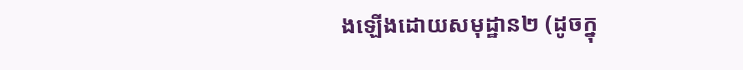ងឡើងដោយសមុដ្ឋាន២ (ដូចក្នុ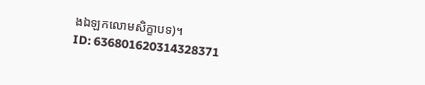ងឯឡកលោមសិក្ខាបទ)។
ID: 636801620314328371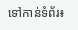ទៅកាន់ទំព័រ៖